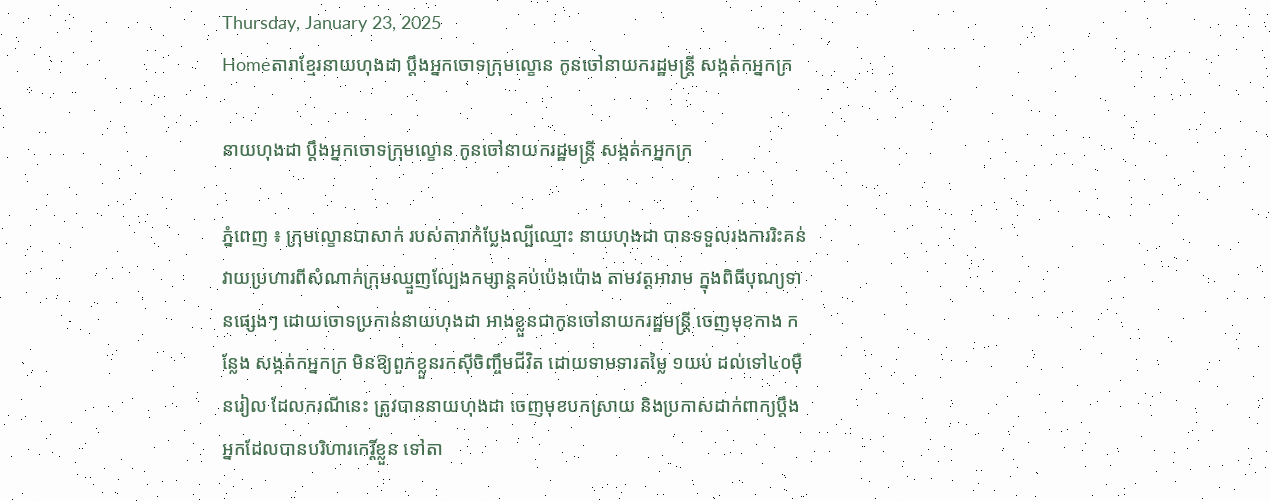Thursday, January 23, 2025
Homeតារាខ្មែរនាយហុងដា ប្តឹងអ្នកចោទក្រុមល្ខោន កូនចៅនាយករដ្ឋមន្ត្រី សង្កត់កអ្នកក្រ

នាយហុងដា ប្តឹងអ្នកចោទក្រុមល្ខោន កូនចៅនាយករដ្ឋមន្ត្រី សង្កត់កអ្នកក្រ

ភ្នំពេញ ៖ ក្រុមល្ខោនបាសាក់ របស់តារាកំប្លែងល្បីឈ្មោះ នាយហុងដា បានទទួលរងការរិះគន់ វាយប្រហារពីសំណាក់ក្រុមឈ្មួញល្បែងកម្សាន្តគប់ប៉េងប៉ោង តាមវត្តអារាម ក្នុងពិធីបុណ្យទានផ្សេងៗ ដោយចោទប្រកាន់នាយហុងដា អាងខ្លួនជាកូនចៅនាយករដ្ឋមន្ត្រី ចេញមុខកាង កន្លែង សង្កត់កអ្នកក្រ មិនឱ្យពួកខ្លួនរកស៊ីចិញ្ចឹមជីវិត ដោយទាមទារតម្លៃ ១យប់ ដល់ទៅ៤០ម៉ឺនរៀល ដែលករណីនេះ ត្រូវបាននាយហុងដា ចេញមុខបកស្រាយ និងប្រកាសដាក់ពាក្យប្តឹងអ្នកដែលបានបរិហារកេរ្តិ៍ខ្លួន ទៅតា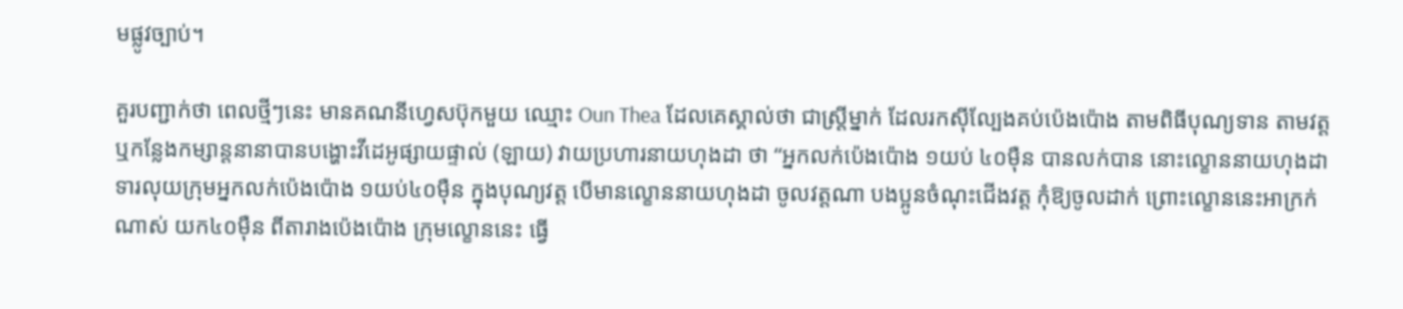មផ្លូវច្បាប់។

គួរបញ្ជាក់ថា ពេលថ្មីៗនេះ មានគណនីហ្វេសប៊ុកមួយ ឈ្មោះ Oun Thea ដែលគេស្គាល់ថា ជាស្ត្រីម្នាក់ ដែលរកស៊ីល្បែងគប់ប៉េងប៉ោង តាមពិធីបុណ្យទាន តាមវត្ត ឬកន្លែងកម្សាន្តនានាបានបង្ហោះវីដេអូផ្សាយផ្ទាល់ (ឡាយ) វាយប្រហារនាយហុងដា ថា “អ្នកលក់ប៉េងប៉ោង ១យប់ ៤០ម៉ឺន បានលក់បាន នោះល្ខោននាយហុងដា ទារលុយក្រុមអ្នកលក់ប៉េងប៉ោង ១យប់៤០ម៉ឺន ក្នុងបុណ្យវត្ត បើមានល្ខោននាយហុងដា ចូលវត្តណា បងប្អូនចំណុះជើងវត្ត កុំឱ្យចូលដាក់ ព្រោះល្ខោននេះអាក្រក់ណាស់ យក៤០ម៉ឺន ពីតារាងប៉េងប៉ោង ក្រុមល្ខោននេះ ធ្វើ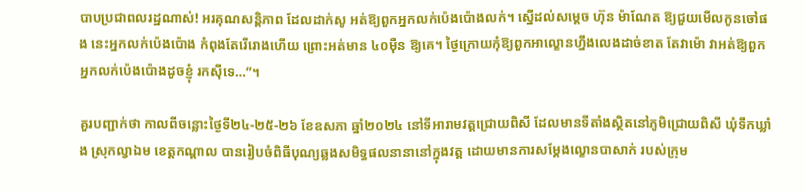បាបប្រជាពលរដ្ឋណាស់! អរគុណសន្តិភាព ដែលដាក់សូ អត់ឱ្យពួកអ្នកលក់ប៉េងប៉ោងលក់។ ស្នើដល់សម្តេច ហ៊ុន ម៉ាណែត ឱ្យជួយមើលកូនចៅផង នេះអ្នកលក់ប៉េងប៉ោង កំពុងតែរើរោងហើយ ព្រោះអត់មាន ៤០ម៉ឺន ឱ្យគេ។ ថ្ងៃក្រោយកុំឱ្យពួកអាល្ខោនហ្នឹងលេងដាច់ខាត តែវាម៉ោ វាអត់ឱ្យពួកអ្នកលក់ប៉េងប៉ោងដូចខ្ញុំ រកស៊ីទេ…”។

គួរបញ្ជាក់ថា កាលពីចន្លោះថ្ងៃទី២៤-២៥-២៦ ខែឧសភា ឆ្នាំ២០២៤ នៅទីអារាមវត្តជ្រោយពិសី ដែលមានទីតាំងស្ថិតនៅភូមិជ្រោយពិសី ឃុំទឹកឃ្លាំង ស្រុកល្វាឯម ខេត្តកណ្តាល បានរៀបចំពិធីបុណ្យឆ្លងសមិទ្ធផលនានានៅក្នុងវត្ត ដោយមានការសម្តែងល្ខោនបាសាក់ របស់ក្រុម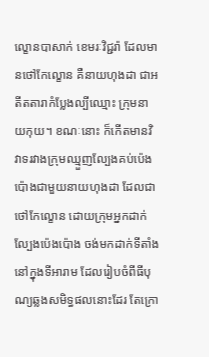ល្ខោនបាសាក់ ខេមរៈវិជ្ជរ៉ា ដែលមានថៅកែល្ខោន គឺនាយហុងដា ជាអតីតតារាកំប្លែងល្បីឈ្មោះ ក្រុមនាយកុយ។ ខណៈនោះ ក៏កើតមានវិវាទរវាងក្រុមឈ្មួញល្បែងគប់ប៉េងប៉ោងជាមួយនាយហុងដា ដែលជាថៅកែល្ខោន ដោយក្រុមអ្នកដាក់ល្បែងប៉េងប៉ោង ចង់មកដាក់ទីតាំងនៅក្នុងទីអារាម ដែលរៀបចំពីធីបុណ្យឆ្លងសមិទ្ធផលនោះដែរ តែក្រោ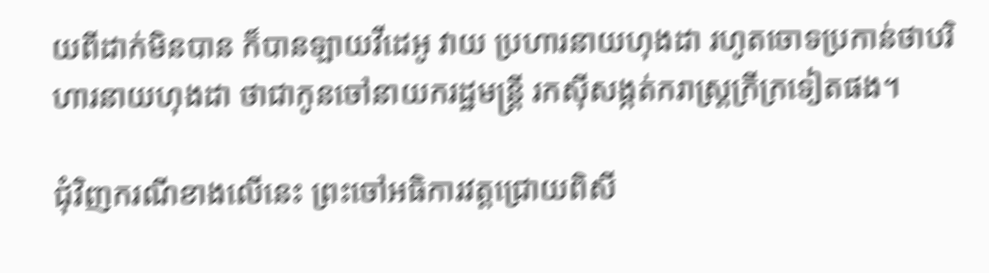យពីដាក់មិនបាន ក៏បានឡាយវីដេអូ វាយ ប្រហារនាយហុងដា រហូតចោទប្រកាន់ថាបរិហារនាយហុងដា ថាជាកូនចៅនាយករដ្ឋមន្ត្រី រកស៊ីសង្កត់ករាស្ត្រក្រីក្រទៀតផង។

ជុំវិញករណីខាងលើនេះ ព្រះចៅអធិការវត្តជ្រោយពិសី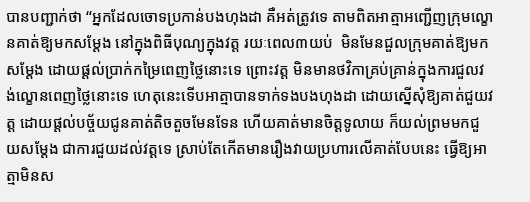បានបញ្ជាក់ថា “អ្នកដែលចោទប្រកាន់បងហុងដា គឺអត់ត្រូវទេ តាមពិតអាត្មាអញ្ជើញក្រុមល្ខោនគាត់ឱ្យមកសម្តែង នៅក្នុងពិធីបុណ្យក្នុងវត្ត រយៈពេល៣យប់  មិនមែនជួលក្រុមគាត់ឱ្យមកសម្តែង ដោយផ្តល់ប្រាក់កម្រៃពេញថ្លៃនោះទេ ព្រោះវត្ត មិនមានថវិកាគ្រប់គ្រាន់ក្នុងការជួលវង់ល្ខោនពេញថ្លៃនោះទេ ហេតុនេះទើបអាត្មាបានទាក់ទងបងហុងដា ដោយស្នើសុំឱ្យគាត់ជួយវត្ត ដោយផ្តល់បច្ច័យជូនគាត់តិចតួចមែនទែន ហើយគាត់មានចិត្តទូលាយ ក៏យល់ព្រមមកជួយសម្តែង ជាការជួយដល់វត្តទេ ស្រាប់តែកើតមានរឿងវាយប្រហារលើគាត់បែបនេះ ធ្វើឱ្យអាត្មាមិនស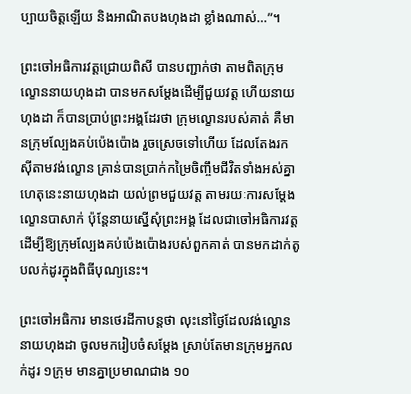ប្បាយចិត្តឡើយ និងអាណិតបងហុងដា ខ្លាំងណាស់…”។

ព្រះចៅអធិការវត្តជ្រោយពិសី បានបញ្ជាក់ថា តាមពិតក្រុមល្ខោននាយហុងដា បានមកសម្តែងដើម្បីជួយវត្ត ហើយនាយហុងដា ក៏បានប្រាប់ព្រះអង្គដែរថា ក្រុមល្ខោនរបស់គាត់ គឺមានក្រុមល្បែងគប់ប៉េងប៉ោង រួចស្រេចទៅហើយ ដែលតែងរកស៊ីតាមវង់ល្ខោន គ្រាន់បានប្រាក់កម្រៃចិញ្ចឹមជីវិតទាំងអស់គ្នា ហេតុនេះនាយហុងដា យល់ព្រមជួយវត្ត តាមរយៈការសម្តែងល្ខោនបាសាក់ ប៉ុន្តែនាយស្នើសុំព្រះអង្គ ដែលជាចៅអធិការវត្ត ដើម្បីឱ្យក្រុមល្បែងគប់ប៉េងប៉ោងរបស់ពួកគាត់ បានមកដាក់តូបលក់ដូរក្នុងពិធីបុណ្យនេះ។

ព្រះចៅអធិការ មានថេរដីកាបន្តថា លុះនៅថ្ងៃដែលវង់ល្ខោននាយហុងដា ចូលមករៀបចំសម្តែង ស្រាប់តែមានក្រុមអ្នកលក់ដូរ ១ក្រុម មានគ្នាប្រមាណជាង ១០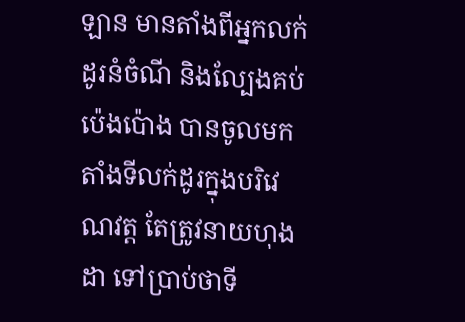ឡាន មានតាំងពីអ្នកលក់ដូរនំចំណី និងល្បែងគប់ប៉េងប៉ោង បានចូលមកតាំងទីលក់ដូរក្នុងបរិវេណវត្ត តែត្រូវនាយហុងដា ទៅប្រាប់ថាទី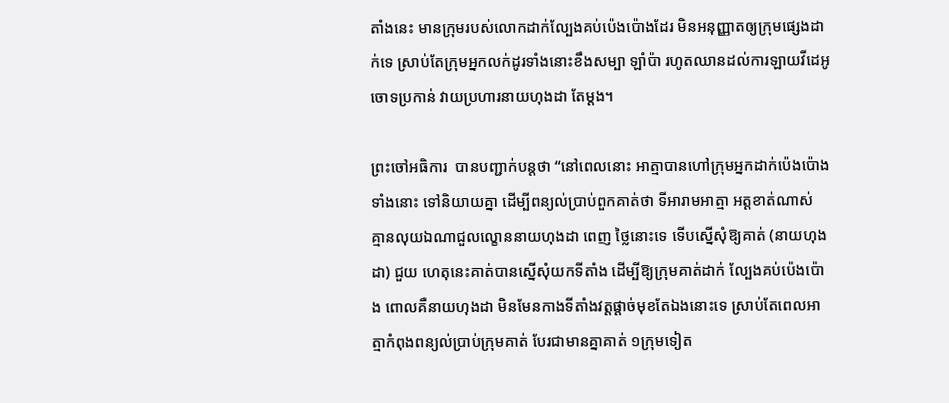តាំងនេះ មានក្រុមរបស់លោកដាក់ល្បែងគប់ប៉េងប៉ោងដែរ មិនអនុញ្ញាតឲ្យក្រុមផ្សេងដាក់ទេ ស្រាប់តែក្រុមអ្នកលក់ដូរទាំងនោះខឹងសម្បា ឡាំប៉ា រហូតឈានដល់ការឡាយវីដេអូ ចោទប្រកាន់ វាយប្រហារនាយហុងដា តែម្តង។

ព្រះចៅអធិការ  បានបញ្ជាក់បន្តថា “នៅពេលនោះ អាត្មាបានហៅក្រុមអ្នកដាក់ប៉េងប៉ោងទាំងនោះ ទៅនិយាយគ្នា ដើម្បីពន្យល់ប្រាប់ពួកគាត់ថា ទីអារាមអាត្មា អត្តខាត់ណាស់ គ្មានលុយឯណាជួលល្ខោននាយហុងដា ពេញ ថ្លៃនោះទេ ទើបស្នើសុំឱ្យគាត់ (នាយហុងដា) ជួយ ហេតុនេះគាត់បានស្នើសុំយកទីតាំង ដើម្បីឱ្យក្រុមគាត់ដាក់ ល្បែងគប់ប៉េងប៉ោង ពោលគឺនាយហុងដា មិនមែនកាងទីតាំងវត្តផ្តាច់មុខតែឯងនោះទេ ស្រាប់តែពេលអាត្មាកំពុងពន្យល់ប្រាប់ក្រុមគាត់ បែរជាមានគ្នាគាត់ ១ក្រុមទៀត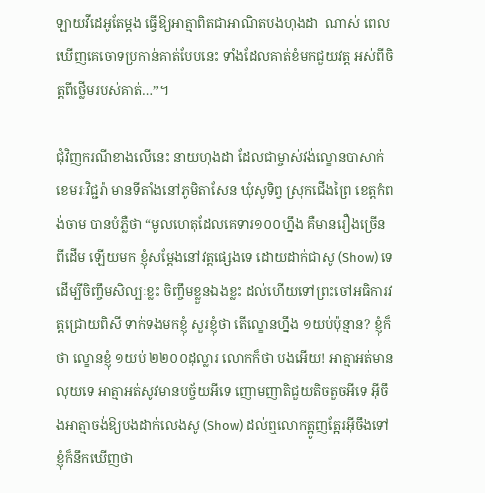ឡាយវីដេអូតែម្តង ធ្វើឱ្យអាត្មាពិតជាអាណិតបងហុងដា  ណាស់ ពេលឃើញគេចោទប្រកាន់គាត់បែបនេះ ទាំងដែលគាត់ខំមកជួយវត្ត អស់ពីចិត្តពីថ្លើមរបស់គាត់…”។

ជុំវិញករណីខាងលើនេះ នាយហុងដា ដែលជាម្ចាស់វង់ល្ខោនបាសាក់ ខេមរៈវិជ្ជរ៉ា មានទីតាំងនៅភូមិតាសែន ឃុំសូទិព្វ ស្រុកជើងព្រៃ ខេត្តកំពង់ចាម បានបំភ្លឺថា “មូលហេតុដែលគេទារ១០០ហ្នឹង គឺមានរឿងច្រើន ពីដើម ឡើយមក ខ្ញុំសម្តែងនៅវត្តផ្សេងទេ ដោយដាក់ជាសូ (Show) ទេ ដើម្បីចិញ្ចឹមសិល្បៈខ្លះ ចិញ្ចឹមខ្លួនឯងខ្លះ ដល់ហើយទៅព្រះចៅអធិការវត្តជ្រោយពិសី ទាក់ទងមកខ្ញុំ សួរខ្ញុំថា តើល្ខោនហ្នឹង ១យប់ប៉ុន្មាន? ខ្ញុំក៏ថា ល្ខោនខ្ញុំ ១យប់ ២២០០ដុល្លារ លោកក៏ថា បងអើយ! អាត្មាអត់មានលុយទេ អាត្មាអត់សូវមានបច្ច័យអីទេ ញោមញាតិជួយតិចតួចអីទេ អ៊ីចឹងអាត្មាចង់ឱ្យបងដាក់លេងសូ (Show) ដល់ឮលោកត្អូញត្អែរអ៊ីចឹងទៅ ខ្ញុំក៏នឹកឃើញថា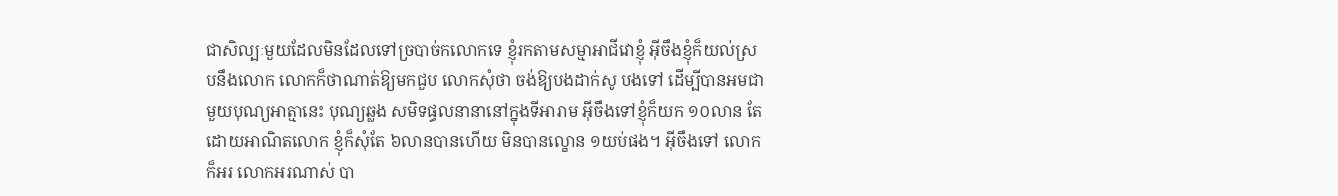ជាសិល្បៈមួយដែលមិនដែលទៅច្របាច់កលោកទេ ខ្ញុំរកតាមសម្មាអាជីវោខ្ញុំ អ៊ីចឹងខ្ញុំក៏យល់ស្របនឹងលោក លោកក៏ថាណាត់ឱ្យមកជួប លោកសុំថា ចង់ឱ្យបងដាក់សូ បងទៅ ដើម្បីបានអមជាមួយបុណ្យអាត្មានេះ បុណ្យឆ្លង សមិទផ្ធលនានានៅក្នុងទីអារាម អ៊ីចឹងទៅខ្ញុំក៏យក ១០លាន តែដោយអាណិតលោក ខ្ញុំក៏សុំតែ ៦លានបានហើយ មិនបានល្ខោន ១យប់ផង។ អ៊ីចឹងទៅ លោកក៏អរ លោកអរណាស់ បា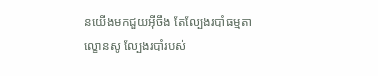នយើងមកជួយអ៊ីចឹង តែល្បែងរបាំធម្មតា ល្ខោនសូ ល្បែងរបាំរបស់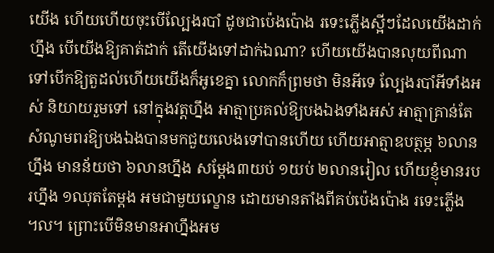យើង ហើយហើយចុះបើល្បែងរបាំ ដូចជាប៉េងប៉ោង រទេះភ្លើងស្អីៗដែលយើងដាក់ហ្នឹង បើយើងឱ្យគាត់ដាក់ តើយើងទៅដាក់ឯណា? ហើយយើងបានលុយពីណាទៅបើកឱ្យតួដល់ហើយយើងក៏អូខេគ្នា លោកក៏ព្រមថា មិនអីទេ ល្បែងរបាំអីទាំងអស់ និយាយរួមទៅ នៅក្នុងវត្តហ្នឹង អាត្មាប្រគល់ឱ្យបងឯងទាំងអស់ អាត្មាគ្រាន់តែសំណូមពរឱ្យបងឯងបានមកជួយលេងទៅបានហើយ ហើយអាត្មាឧបត្ថម្ភ ៦លានហ្នឹង មានន័យថា ៦លានហ្នឹង សម្តែង៣យប់ ១យប់ ២លានរៀល ហើយខ្ញុំមានរបរហ្នឹង ១ឈុតតែម្តង អមជាមួយល្ខោន ដោយមានតាំងពីគប់ប៉េងប៉ោង រទេះភ្លើង ៘ ព្រោះបើមិនមានអាហ្នឹងអម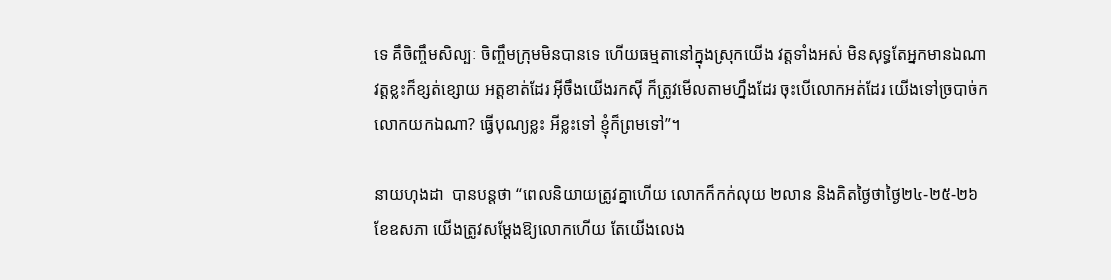ទេ គឹចិញ្ចឹមសិល្បៈ ចិញ្ចឹមក្រុមមិនបានទេ ហើយធម្មតានៅក្នុងស្រុកយើង វត្តទាំងអស់ មិនសុទ្ធតែអ្នកមានឯណា វត្តខ្លះក៏ខ្សត់ខ្សោយ អត្តខាត់ដែរ អ៊ីចឹងយើងរកស៊ី ក៏ត្រូវមើលតាមហ្នឹងដែរ ចុះបើលោកអត់ដែរ យើងទៅច្របាច់កលោកយកឯណា? ធ្វើបុណ្យខ្លះ អីខ្លះទៅ ខ្ញុំក៏ព្រមទៅ”។

នាយហុងដា  បានបន្តថា “ពេលនិយាយត្រូវគ្នាហើយ លោកក៏កក់លុយ ២លាន និងគិតថ្ងៃថាថ្ងៃ២៤-២៥-២៦ ខែឧសភា យើងត្រូវសម្តែងឱ្យលោកហើយ តែយើងលេង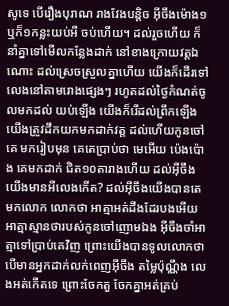សូទេ បើរឿងបុរាណ រាងវែងបន្តិច អ៊ីចឹងម៉ោង១ ឬក៏១កន្លះយប់អី ចប់ហើយ។ ដល់រួចហើយ ក៏នាំគ្នាទៅមើលកន្លែងដាក់ នៅខាងក្រោយវត្តឯណោះ ដល់ស្រេចស្រួលគ្នាហើយ យើងក៏ដើរទៅលេងនៅតាមរោងផ្សេងៗ រហូតដល់ថ្ងៃកំណត់ចូលមកដល់ យប់ឡើង យើងក៏រើដល់ព្រឹកឡើងយើងត្រូវដឹកយកមកដាក់វត្ត ដល់ហើយកូនចៅគេ មករៀបមុន គេតេប្រាប់ថា មេអើយ ប៉េងប៉ោង គេមកដាក់ ជិត១០តារាងហើយ ដល់អ៊ីចឹងយើងមានអីលេងកើត? ដល់អ៊ីចឹងយើងបានតេមកលោក លោកថា អាត្មាអត់ដឹងដែរបងអើយ អាត្មាស្មានថារបស់កូនចៅញោមឯង អ៊ីចឹងចាំអាត្មាទៅប្រាប់គេវិញ ព្រោះយើងបានទូលលោកថា បើមានអ្នកដាក់លក់ពេញអ៊ីចឹង តម្លៃប៉ុណ្ណឹង លេងអត់កើតទេ ព្រោះចែកតួ ចែកគ្នាអត់គ្រប់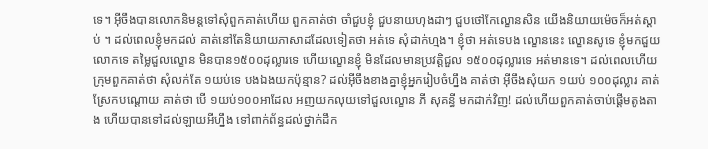ទេ។ អ៊ីចឹងបានលោកនិមន្តទៅសុំពួកគាត់ហើយ ពួកគាត់ថា ចាំជួបខ្ញុំ ជួបនាយហុងដាៗ ជួបថៅកែល្ខោនសិន យើងនិយាយម៉េចក៏អត់ស្តាប់ ។ ដល់ពេលខ្ញុំមកដល់ គាត់នៅតែនិយាយភាសាដដែលទៀតថា អត់ទេ សុំដាក់ហ្មង។ ខ្ញុំថា អត់ទេបង ល្ខោននេះ ល្ខោនសូទេ ខ្ញុំមកជួយលោកទេ តម្លៃជួលល្ខោន មិនបាន១៥០០ដុល្លារទេ ហើយល្ខោនខ្ញុំ មិនដែលមានប្រវត្តិជួល ១៥០០ដុល្លារទេ អត់មានទេ។ ដល់ពេលហើយ ក្រុមពួកគាត់ថា សុំលក់តែ ១យប់ទេ បងឯងយកប៉ុន្មាន? ដល់អ៊ីចឹងខាងគ្នាខ្ញុំអ្នករៀបចំហ្នឹង គាត់ថា អ៊ីចឹងសុំយក ១យប់ ១០០ដុល្លារ គាត់ស្រែកបណ្តោយ គាត់ថា បើ ១យប់១០០អាដែល អញយកលុយទៅជួលល្ខោន ភី សុគន្ធី មកដាក់វិញ! ដល់ហើយពួកគាត់ចាប់ផ្តើមតូងតាង ហើយបានទៅដល់ឡាយអីហ្នឹង ទៅពាក់ព័ន្ធដល់ថ្នាក់ដឹក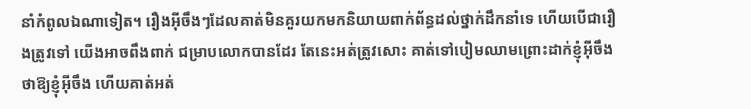នាំកំពូលឯណាទៀត។ រឿងអ៊ីចឹងៗដែលគាត់មិនគួរយកមកនិយាយពាក់ព័ន្ធដល់ថ្នាក់ដឹកនាំទេ ហើយបើជារឿងត្រូវទៅ យើងអាចពឹងពាក់ ជម្រាបលោកបានដែរ តែនេះអត់ត្រូវសោះ គាត់ទៅបៀមឈាមព្រោះដាក់ខ្ញុំអ៊ីចឹង ថាឱ្យខ្ញុំអ៊ីចឹង ហើយគាត់អត់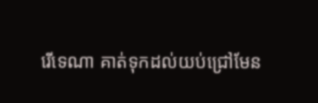រើទេណា គាត់ទុកដល់យប់ជ្រៅមែន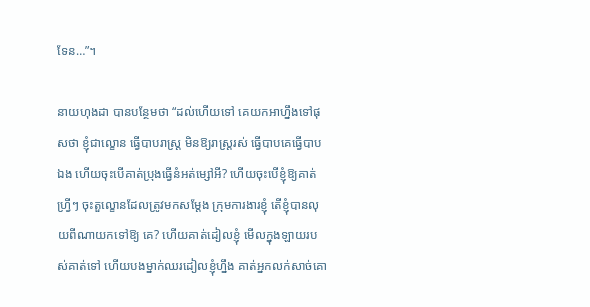ទែន…”។

នាយហុងដា បានបន្ថែមថា “ដល់ហើយទៅ គេយកអាហ្នឹងទៅផុសថា ខ្ញុំជាល្ខោន ធ្វើបាបរាស្ត្រ មិនឱ្យរាស្ត្ររស់ ធ្វើបាបគេធ្វើបាបឯង ហើយចុះបើគាត់ប្រុងធ្វើនំអត់ម្សៅអី? ហើយចុះបើខ្ញុំឱ្យគាត់ហ្វ្រីៗ ចុះតួល្ខោនដែលត្រូវមកសម្តែង ក្រុមការងារខ្ញុំ តើខ្ញុំបានលុយពីណាយកទៅឱ្យ គេ? ហើយគាត់ដៀលខ្ញុំ មើលក្នុងឡាយរបស់គាត់ទៅ ហើយបងម្នាក់ឈរដៀលខ្ញុំហ្នឹង គាត់អ្នកលក់សាច់គោ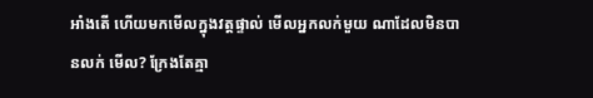អាំងតើ ហើយមកមើលក្នុងវត្តផ្ទាល់ មើលអ្នកលក់មួយ ណាដែលមិនបានលក់ មើល? ក្រែងតែគ្មា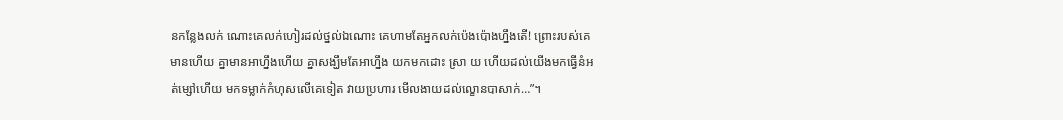នកន្លែងលក់ ណោះគេលក់ហៀរដល់ថ្នល់ឯណោះ គេហាមតែអ្នកលក់ប៉េងប៉ោងហ្នឹងតើ! ព្រោះរបស់គេមានហើយ គ្នាមានអាហ្នឹងហើយ គ្នាសង្ឃឹមតែអាហ្នឹង យកមកដោះ ស្រា យ ហើយដល់យើងមកធ្វើនំអត់ម្សៅហើយ មកទម្លាក់កំហុសលើគេទៀត វាយប្រហារ មើលងាយដល់ល្ខោនបាសាក់…”។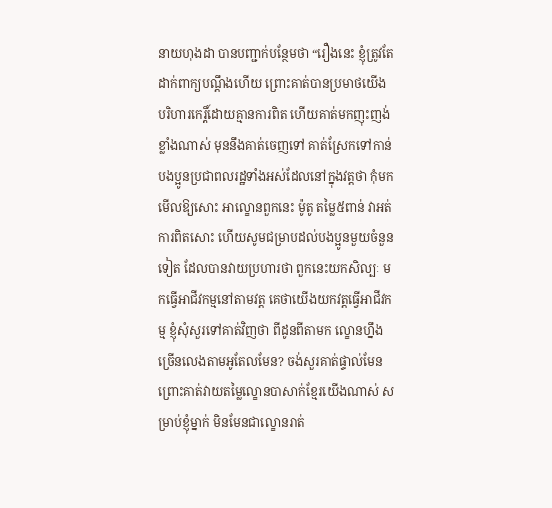នាយហុងដា បានបញ្ជាក់បន្ថែមថា “រឿងនេះ ខ្ញុំត្រូវតែដាក់ពាក្យបណ្តឹងហើយ ព្រោះគាត់បានប្រមាថយើង បរិហារកេរ្តិ៍ដោយគ្មានការពិត ហើយគាត់មកញុះញង់ខ្លាំងណាស់ មុននឹងគាត់ចេញទៅ គាត់ស្រែកទៅកាន់បងប្អូនប្រជាពលរដ្ឋទាំងអស់ដែលនៅក្នុងវត្តថា កុំមកមើលឱ្យសោះ អាល្ខោនពួកនេះ ម៉ូតូ តម្លៃ៥ពាន់ វាអត់ការពិតសោះ ហើយសូមជម្រាបដល់បងប្អូនមួយចំនួនទៀត ដែលបានវាយប្រហារថា ពួកនេះយកសិល្បៈ មកធ្វើអាជីវកម្មនៅតាមវត្ត គេថាយើងយកវត្តធ្វើអាជីវកម្ម ខ្ញុំសុំសួរទៅគាត់វិញថា ពីដូនពីតាមក ល្ខោនហ្នឹង ច្រើនលេងតាមអូតែលមែន? ចង់សួរគាត់ផ្ទាល់មែន ព្រោះគាត់វាយតម្លៃល្ខោនបាសាក់ខ្មែរយើងណាស់ សម្រាប់ខ្ញុំម្នាក់ មិនមែនជាល្ខោនរាត់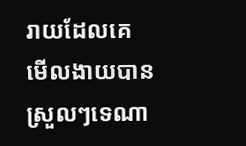រាយដែលគេមើលងាយបានស្រួលៗទេណា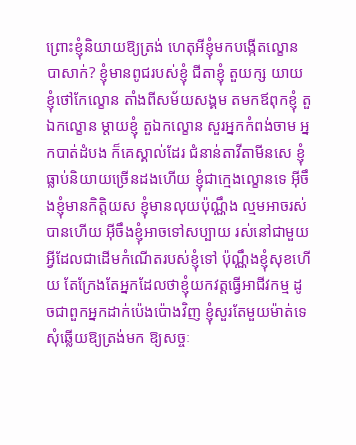ព្រោះខ្ញុំនិយាយឱ្យត្រង់ ហេតុអីខ្ញុំមកបង្កើតល្ខោនបាសាក់? ខ្ញុំមានពូជរបស់ខ្ញុំ ជីតាខ្ញុំ តួយក្ស យាយខ្ញុំថៅកែល្ខោន តាំងពីសម័យសង្គម តមកឪពុកខ្ញុំ តួឯកល្ខោន ម្តាយខ្ញុំ តួឯកល្ខោន សួរអ្នកកំពង់ចាម អ្នកបាត់ដំបង ក៏គេស្គាល់ដែរ ជំនាន់តាវីតាមីនសេ ខ្ញុំធ្លាប់និយាយច្រើនដងហើយ ខ្ញុំជាក្មេងល្ខោនទេ អ៊ីចឹងខ្ញុំមានកិត្តិយស ខ្ញុំមានលុយប៉ុណ្ណឹង ល្មមអាចរស់បានហើយ អ៊ីចឹងខ្ញុំអាចទៅសប្បាយ រស់នៅជាមួយអ្វីដែលជាដើមកំណើតរបស់ខ្ញុំទៅ ប៉ុណ្ណឹងខ្ញុំសុខហើយ តែក្រែងតែអ្នកដែលថាខ្ញុំយកវត្តធ្វើអាជីវកម្ម ដូចជាពួកអ្នកដាក់ប៉េងប៉ោងវិញ ខ្ញុំសួរតែមួយម៉ាត់ទេ សុំឆ្លើយឱ្យត្រង់មក ឱ្យសច្ចៈ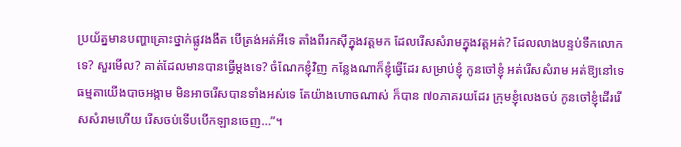ប្រយ័ត្នមានបញ្ហាគ្រោះថ្នាក់ផ្លូវងងឹត បើត្រង់អត់អីទេ តាំងពីរកស៊ីក្នុងវត្តមក ដែលរើសសំរាមក្នុងវត្តអត់? ដែលលាងបន្ទប់ទឹកលោកទេ? សួរមើល? គាត់ដែលមានបានធ្វើម្តងទេ? ចំណែកខ្ញុំវិញ កន្លែងណាក៏ខ្ញុំធ្វើដែរ សម្រាប់ខ្ញុំ កូនចៅខ្ញុំ អត់រើសសំរាម អត់ឱ្យនៅទេ ធម្មតាយើងបាចអង្កាម មិនអាចរើសបានទាំងអស់ទេ តែយ៉ាងហោចណាស់ ក៏បាន ៧០ភាគរយដែរ ក្រុមខ្ញុំលេងចប់ កូនចៅខ្ញុំដើររើសសំរាមហើយ រើសចប់ទើបបើកឡានចេញ…”។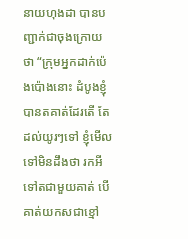នាយហុងដា បានបញ្ជាក់ជាចុងក្រោយថា “ក្រុមអ្នកដាក់ប៉េងប៉ោងនោះ ដំបូងខ្ញុំបានតគាត់ដែរតើ តែដល់យូរៗទៅ ខ្ញុំមើលទៅមិនដឹងថា រកអីទៅតជាមួយគាត់ បើគាត់យកសជាខ្មៅ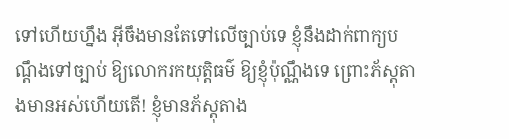ទៅហើយហ្នឹង អ៊ីចឹងមានតែទៅលើច្បាប់ទេ ខ្ញុំនឹងដាក់ពាក្យបណ្តឹងទៅច្បាប់ ឱ្យលោករកយុត្តិធម៌ ឱ្យខ្ញុំប៉ុណ្ណឹងទេ ព្រោះភ័ស្តុតាងមានអស់ហើយតើ! ខ្ញុំមានភ័ស្តុតាង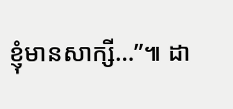ខ្ញុំមានសាក្សី…”៕ ដា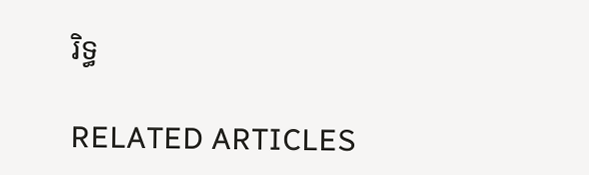រិទ្ធ

RELATED ARTICLES